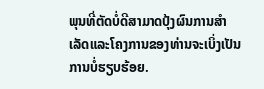ພຸນທີ່ຕັດບໍ່ດີສາມາດປຸ້ງຜົນການສຳເລັດແລະໂຄງການຂອງທ່ານຈະເບິ່ງເປັນການບໍ່ຮຽບຮ້ອຍ.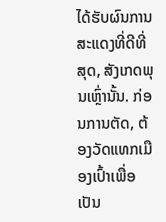ໄດ້ຮັບຜົນການສະແດງທີ່ດີທີ່ສຸດ, ສັງເກດພຸນເຫຼົ່ານັ້ນ. ກ່ອນການຕັດ, ຕ້ອງວັດແທກເມືອງເປົ້າເພື່ອເປັນ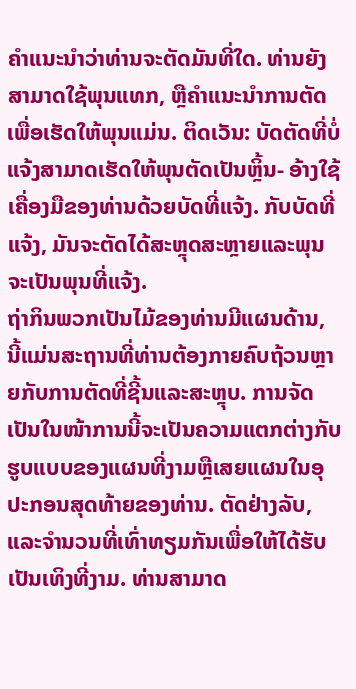ຄຳແນະນຳວ່າທ່ານຈະຕັດມັນທີ່ໃດ. ທ່ານຍັງສາມາດໃຊ້ພຸນແທກ, ຫຼືຄຳແນະນຳການຕັດເພື່ອເຮັດໃຫ້ພຸນແມ່ນ. ຕິດເວັນ: ບັດຕັດທີ່ບໍ່ແຈ້ງສາມາດເຮັດໃຫ້ພຸນຕັດເປັນຫຼິ້ນ- ອ້າງໃຊ້ເຄື່ອງມືຂອງທ່ານດ້ວຍບັດທີ່ແຈ້ງ. ກັບບັດທີ່ແຈ້ງ, ມັນຈະຕັດໄດ້ສະຫຼຸດສະຫຼາຍແລະພຸນຈະເປັນພຸນທີ່ແຈ້ງ.
ຖ່າກິນພວກເປັນໄມ້ຂອງທ່ານມີແຜນດ້ານ, ນີ້ແມ່ນສະຖານທີ່ທ່ານຕ້ອງກາຍຄົບຖ້ວນຫຼາຍກັບການຕັດທີ່ຊີ້ນແລະສະຫຼຸບ. ການຈັດເປັນໃນໜ້າການນີ້ຈະເປັນຄວາມແຕກຕ່າງກັບຮູບແບບຂອງແຜນທີ່ງາມຫຼືເສຍແຜນໃນອຸປະກອນສຸດທ້າຍຂອງທ່ານ. ຕັດຢ່າງລັບ, ແລະຈຳນວນທີ່ເທົ່າທຽມກັນເພື່ອໃຫ້ໄດ້ຮັບເປັນເທິງທີ່ງາມ. ທ່ານສາມາດ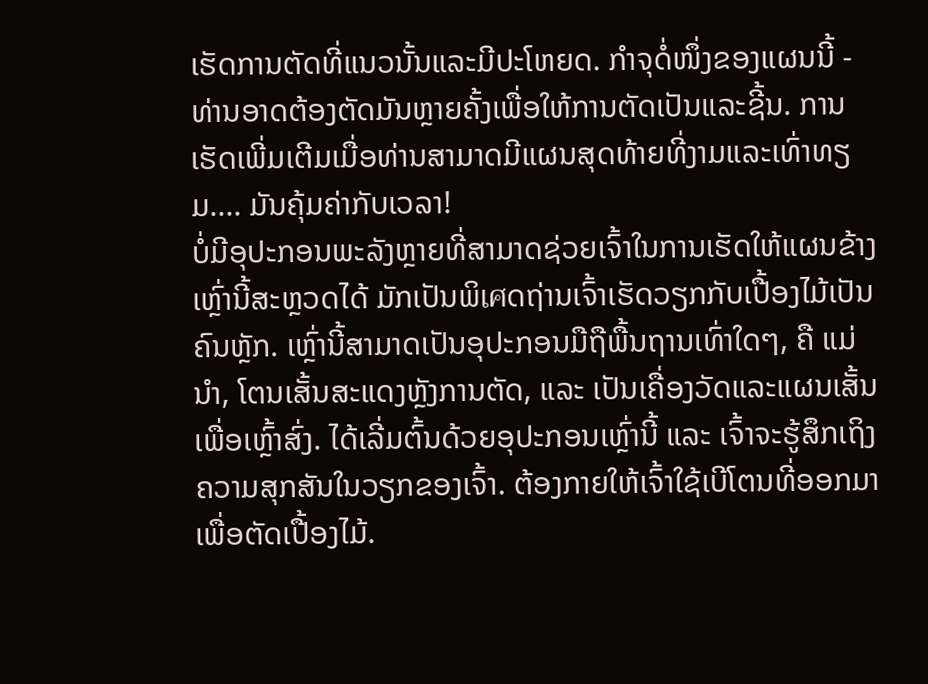ເຮັດການຕັດທີ່ແນວນັ້ນແລະມີປະໂຫຍດ. ກຳຈຸດໍ່ໜຶ່ງຂອງແຜນນີ້ - ທ່ານອາດຕ້ອງຕັດມັນຫຼາຍຄັ້ງເພື່ອໃຫ້ການຕັດເປັນແລະຊີ້ນ. ການເຮັດເພີ່ມເຕີມເມື່ອທ່ານສາມາດມີແຜນສຸດທ້າຍທີ່ງາມແລະເທົ່າທຽມ.... ມັນຄຸ້ມຄ່າກັບເວລາ!
ບໍ່ມີອຸປະກອນພະລັງຫຼາຍທີ່ສາມາດຊ່ວຍເຈົ້າໃນການເຮັດໃຫ້ແຜນຂ້າງເຫຼົ່ານີ້ສະຫຼວດໄດ້ ມັກເປັນພິเศດຖ່ານເຈົ້າເຮັດວຽກກັບເປື້ອງໄມ້ເປັນຄົນຫຼັກ. ເຫຼົ່ານີ້ສາມາດເປັນອຸປະກອນມືຖືພື້ນຖານເທົ່າໃດໆ, ຄື ແມ່ນຳ, ໂຕນເສັ້ນສະແດງຫຼັງການຕັດ, ແລະ ເປັນເຄື່ອງວັດແລະແຜນເສັ້ນເພື່ອເຫຼົ້າສົ່ງ. ໄດ້ເລີ່ມຕົ້ນດ້ວຍອຸປະກອນເຫຼົ່ານີ້ ແລະ ເຈົ້າຈະຮູ້ສຶກເຖິງຄວາມສຸກສັນໃນວຽກຂອງເຈົ້າ. ຕ້ອງກາຍໃຫ້ເຈົ້າໃຊ້ເບີໂຕນທີ່ອອກມາເພື່ອຕັດເປື້ອງໄມ້.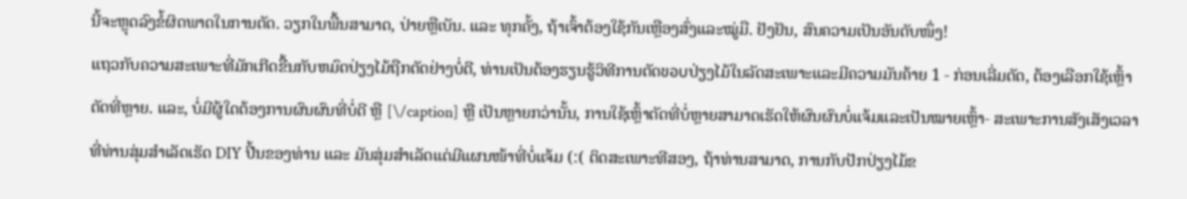ນີ້ຈະຫຼຸດລົງຂໍ້ຜິດພາດໃນການຕັດ. ວຽກໃນພື້ນສາມາດ, ປ່າຍຫຼືເບັນ. ແລະ ທຸກຄັ້ງ, ຖ້າເຈົ້າຕ້ອງໃຊ້ກັນເຫຼືອງສົ່ງແລະໝູ່ມື. ຢັງຢັນ, ສົນຄວາມເປັນອັນດັບໜຶ່ງ!
ແຖວກັບຄວາມສະເພາະທີ່ມັກເກີດຂື້ນກັບຫມົດປ່ຽງໄມ້ຖືກຕັດຢ່າງບໍ່ດີ, ທ່ານເປັນຕ້ອງຮຽນຮູ້ວິທີການຕັດขอบປ່ຽງໄມ້ໃນລັດສະເພາະແລະມີຄວາມມັນຄ້າຍ 1 - ກ່ອນເລີ່ມຕັດ, ຕ້ອງເລືອກໃຊ້ເຫຼົ້າຕັດທີ່ຫຼາຍ. ແລະ, ບໍ່ມີຜູ້ໃດຕ້ອງການຜົນຜົນທີ່ບໍ່ດີ ຫຼື [\/caption] ຫຼື ເປັນຫຼາຍກວ່ານັ້ນ, ການໃຊ້ເຫຼົ້າຕັດທີ່ບໍ່ຫຼາຍສາມາດເຮັດໃຫ້ຜົນຜົນບໍ່ແຈ້ມແລະເປັນໝາຍເຫຼົ້າ- ສະເພາະການສັງເສັງເວລາທີ່ທ່ານສຸ່ມສຳເລັດເຮັດ DIY ປີ້ນຂອງທ່ານ ແລະ ມັນສຸ່ມສຳເລັດແຕ່ມີແຜນໜ້າທີ່ບໍ່ແຈ້ມ (:( ຕິດສະເພາະທີສອງ, ຖ້າທ່ານສາມາດ, ການກັບປັກປ່ຽງໄມ້ຂ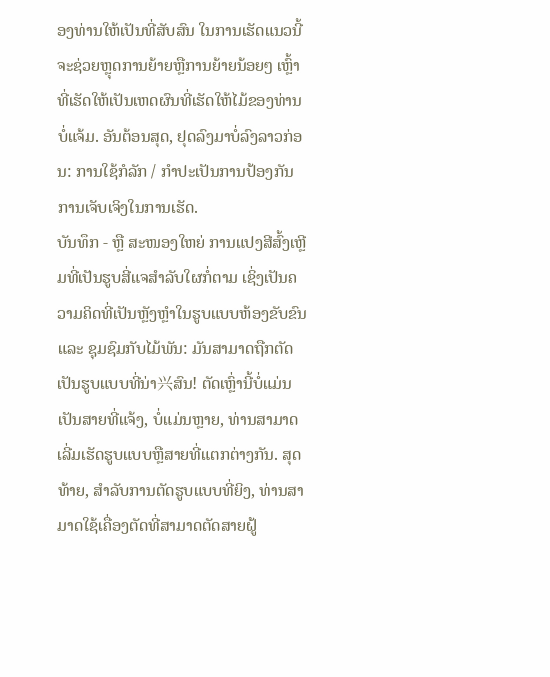ອງທ່ານໃຫ້ເປັນທີ່ສັບສົນ ໃນການເຮັດແນວນີ້ ຈະຊ່ວຍຫຼຸດການຍ້າຍຫຼືການຍ້າຍນ້ອຍໆ ເຫຼົ້າທີ່ເຮັດໃຫ້ເປັນເຫດຜົນທີ່ເຮັດໃຫ້ໄມ້ຂອງທ່ານບໍ່ແຈ້ມ. ອັນຕ້ອນສຸດ, ຢຸດລົງມາບໍ່ລົງລາວກ່ອນ: ການໃຊ້ກໍລັກ / ກຳປະເປັນການປ້ອງກັນການເຈັບເຈິງໃນການເຮັດ.
ບັນທຶກ - ຫຼື ສະໜອງໃຫຍ່ ການແປງສີສົ້ງເຫຼີມທີ່ເປັນຮູບສີ່ແຈສໍາລັບໃຜກໍ່ຕາມ ເຊິ່ງເປັນຄວາມຄິດທີ່ເປັນຫຼັງຫຼຳໃນຮູບແບບຫ້ອງຂັບຂົນ ແລະ ຊຸມຊົມກັບໄມ້ພັນ: ມັນສາມາດຖືກຕັດເປັນຮູບແບບທີ່ນ່າ兴ສົນ! ຕັດເຫຼົ່ານີ້ບໍ່ແມ່ນເປັນສາຍທີ່ແຈ້ງ, ບໍ່ແມ່ນຫຼາຍ, ທ່ານສາມາດເລີ່ມເຮັດຮູບແບບຫຼືສາຍທີ່ແຕກຕ່າງກັນ. ສຸດທ້າຍ, ສຳລັບການຕັດຮູບແບບທີ່ຍິງ, ທ່ານສາມາດໃຊ້ເຄື່ອງຕັດທີ່ສາມາດຕັດສາຍຝູ້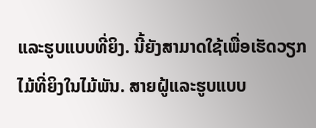ແລະຮູບແບບທີ່ຍິງ. ນີ້ຍັງສາມາດໃຊ້ເພື່ອເຮັດວຽກໄມ້ທີ່ຍິງໃນໄມ້ພັນ. ສາຍຝູ້ແລະຮູບແບບ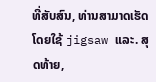ທີ່ສັບສົນ, ທ່ານສາມາດເຮັດໂດຍໃຊ້ jigsaw ແລະ. ສຸດທ້າຍ,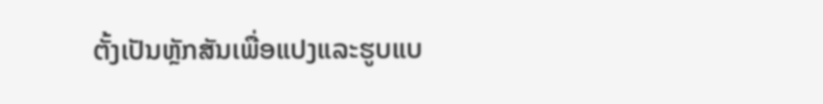ຕັ້ງເປັນຫຼັກສັນເພື່ອແປງແລະຮູບແບ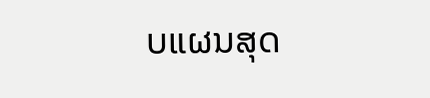ບແຜນສຸດ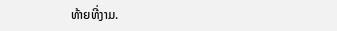ທ້າຍທີ່ງາມ.